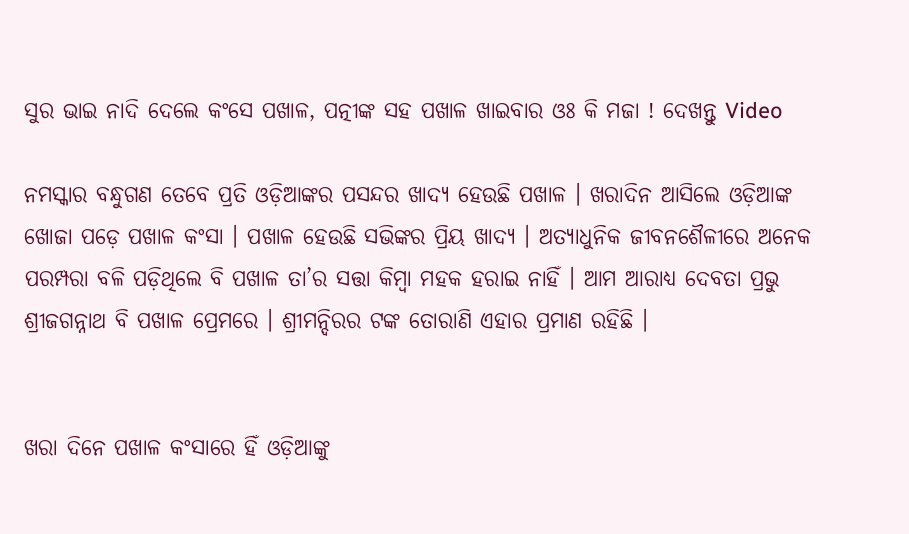ସୁର ଭାଇ ନାଦି ଦେଲେ କଂସେ ପଖାଳ, ପତ୍ନୀଙ୍କ ସହ ପଖାଳ ଖାଇବାର ଓଃ କି ମଜା ! ଦେଖନ୍ତୁ Video

ନମସ୍କାର ବନ୍ଧୁଗଣ ତେବେ ପ୍ରତି ଓଡ଼ିଆଙ୍କର ପସନ୍ଦର ଖାଦ୍ୟ ହେଉଛି ପଖାଳ । ଖରାଦିନ ଆସିଲେ ଓଡ଼ିଆଙ୍କ ଖୋଜା ପଡ଼େ ପଖାଳ କଂସା । ପଖାଳ ହେଉଛି ସଭିଙ୍କର ପ୍ରିୟ ଖାଦ୍ୟ । ଅତ୍ୟାଧୁନିକ ଜୀବନଶୈଳୀରେ ଅନେକ ପରମ୍ପରା ବଳି ପଡ଼ିଥିଲେ ବି ପଖାଳ ତା’ର ସତ୍ତା କିମ୍ବା ମହକ ହରାଇ ନାହିଁ । ଆମ ଆରାଧ୍ୟ ଦେବତା ପ୍ରଭୁ ଶ୍ରୀଜଗନ୍ନାଥ ବି ପଖାଳ ପ୍ରେମରେ । ଶ୍ରୀମନ୍ଦିରର ଟଙ୍କ ତୋରାଣି ଏହାର ପ୍ରମାଣ ରହିଛି ।


ଖରା ଦିନେ ପଖାଳ କଂସାରେ ହିଁ ଓଡ଼ିଆଙ୍କୁ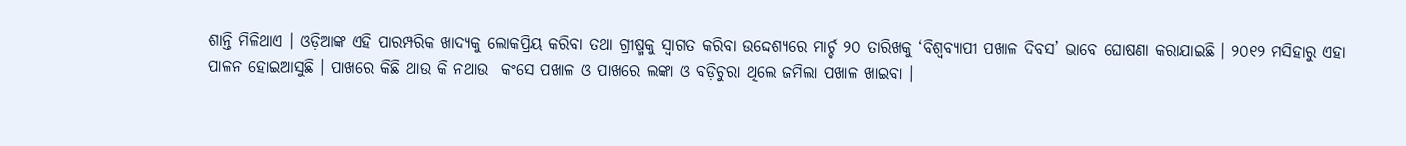ଶାନ୍ତି ମିଳିଥାଏ । ଓଡ଼ିଆଙ୍କ ଏହି ପାରମ୍ପରିକ ଖାଦ୍ୟକୁ ଲୋକପ୍ରିୟ କରିବା ତଥା ଗ୍ରୀଷ୍ମକୁ ସ୍ୱାଗତ କରିବା ଉଦ୍ଦେଶ୍ୟରେ ମାର୍ଚ୍ଚ ୨୦ ତାରିଖକୁ ‘ବିଶ୍ୱବ୍ୟାପୀ ପଖାଳ ଦିବସ’ ଭାବେ ଘୋଷଣା କରାଯାଇଛି । ୨୦୧୨ ମସିହାରୁ ଏହା ପାଳନ ହୋଇଆସୁଛି । ପାଖରେ କିଛି ଥାଉ କି ନଥାଉ  କଂସେ ପଖାଳ ଓ ପାଖରେ ଲଙ୍କା ଓ ବଡ଼ିଚୁରା ଥିଲେ ଜମିଲା ପଖାଳ ଖାଇବା ।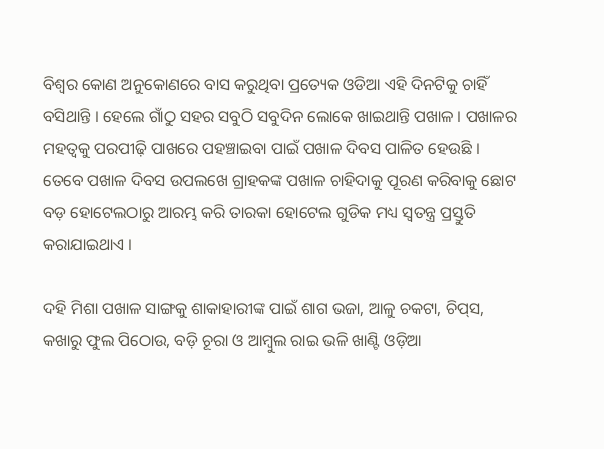ବିଶ୍ବର କୋଣ ଅନୁକୋଣରେ ବାସ କରୁଥିବା ପ୍ରତ୍ୟେକ ଓଡିଆ ଏହି ଦିନଟିକୁ ଚାହିଁ ବସିଥାନ୍ତି । ହେଲେ ଗାଁଠୁ ସହର ସବୁଠି ସବୁଦିନ ଲୋକେ ଖାଇଥାନ୍ତି ପଖାଳ । ପଖାଳର ମହତ୍ୱକୁ ପରପୀଢ଼ି ପାଖରେ ପହଞ୍ଚାଇବା ପାଇଁ ପଖାଳ ଦିବସ ପାଳିତ ହେଉଛି । ତେବେ ପଖାଳ ଦିବସ ଉପଲଖେ ଗ୍ରାହକଙ୍କ ପଖାଳ ଚାହିଦାକୁ ପୂରଣ କରିବାକୁ ଛୋଟ ବଡ଼ ହୋଟେଲଠାରୁ ଆରମ୍ଭ କରି ତାରକା ହୋଟେଲ ଗୁଡିକ ମଧ୍ୟ ସ୍ବତନ୍ତ୍ର ପ୍ରସ୍ତୁତି କରାଯାଇଥାଏ ।

ଦହି ମିଶା ପଖାଳ ସାଙ୍ଗକୁ ଶାକାହାରୀଙ୍କ ପାଇଁ ଶାଗ ଭଜା, ଆଳୁ ଚକଟା, ଚିପ୍‌ସ, କଖାରୁ ଫୁଲ ପିଠୋଉ, ବଡ଼ି ଚୂରା ଓ ଆମ୍ବୁଲ ରାଇ ଭଳି ଖାଣ୍ଟି ଓଡ଼ିଆ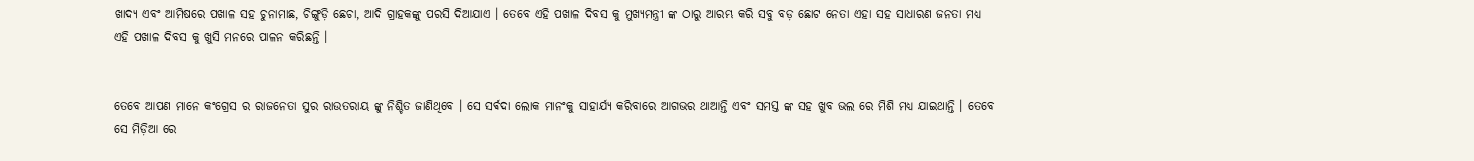ଖାଦ୍ୟ ଏବଂ ଆମିଷରେ ପଖାଳ ସହ ଚୁନାମାଛ, ଚିଙ୍ଗୁଡ଼ି ଛେଚା, ଆଦି ଗ୍ରାହକଙ୍କୁ ପରସି ଦିଆଯାଏ । ତେବେ ଏହି ପଖାଳ ଦିବସ କୁ ମୁଖ୍ୟମନ୍ତ୍ରୀ ଙ୍କ ଠାରୁ ଆରମ୍ଭ କରି ସବୁ ବଡ଼ ଛୋଟ ନେତା ଏହା ସହ ସାଧାରଣ ଜନତା ମଧ୍ୟ ଏହି ପଖାଳ ଦିବସ କୁ ଖୁସି ମନରେ ପାଳନ କରିଛନ୍ତି ।


ତେବେ ଆପଣ ମାନେ କଂଗ୍ରେସ ର ରାଜନେତା ସୁର ରାଉତରାୟ ଙ୍କୁ ନିଶ୍ଚିତ ଜାଣିଥିବେ । ସେ ସର୍ଵଦା ଲୋକ ମାନଂକୁ ସାହାର୍ଯ୍ୟ କରିବାରେ ଆଗଭର ଥାଆନ୍ତି ଏବଂ ସମସ୍ତ ଙ୍କ ସହ ଖୁବ ଭଲ ରେ ମିଶି ମଧ୍ୟ ଯାଇଥାନ୍ତି । ତେବେ ସେ ମିଡ଼ିଆ ରେ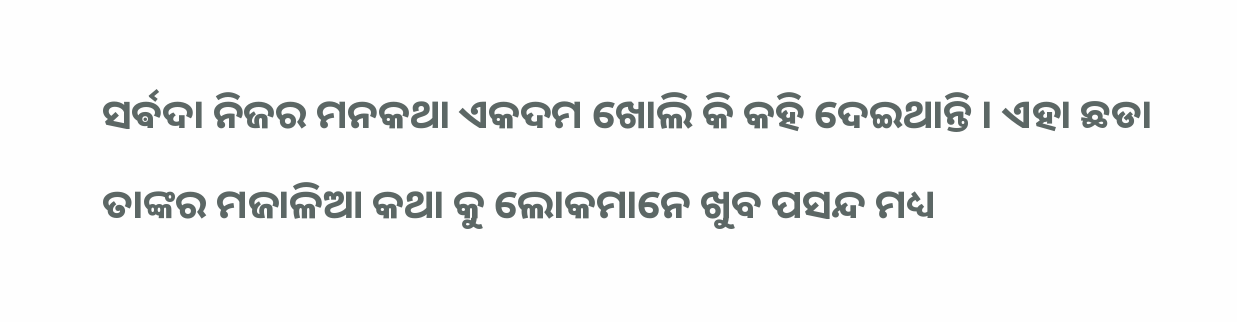ସର୍ଵଦା ନିଜର ମନକଥା ଏକଦମ ଖୋଲି କି କହି ଦେଇଥାନ୍ତି । ଏହା ଛଡା ତାଙ୍କର ମଜାଳିଆ କଥା କୁ ଲୋକମାନେ ଖୁବ ପସନ୍ଦ ମଧ୍ୟ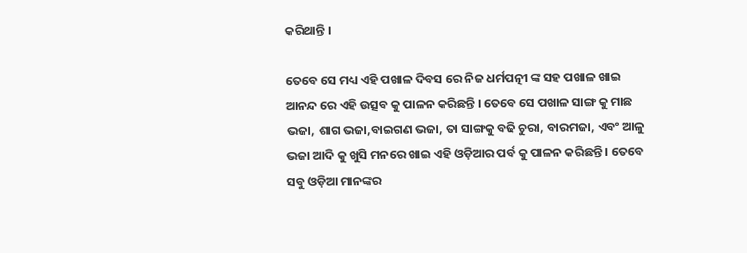କରିଥାନ୍ତି ।

ତେବେ ସେ ମଧ୍ୟ ଏହି ପଖାଳ ଦିବସ ରେ ନିଜ ଧର୍ମପତ୍ନୀ ଙ୍କ ସହ ପଖାଳ ଖାଇ ଆନନ୍ଦ ରେ ଏହି ଉତ୍ସବ କୁ ପାଳନ କରିଛନ୍ତି । ତେବେ ସେ ପଖାଳ ସାଙ୍ଗ କୁ ମାଛ ଭଜା, ଶାଗ ଭଜା,ବାଇଗଣ ଭଜା, ତା ସାଙ୍ଗକୁ ବଢି ଚୁରା, ବାରମଜା, ଏବଂ ଆଳୁ ଭଜା ଆଦି କୁ ଖୁସି ମନରେ ଖାଇ ଏହି ଓଡ଼ିଆର ପର୍ବ କୁ ପାଳନ କରିଛନ୍ତି । ତେବେ ସବୁ ଓଡ଼ିଆ ମାନଙ୍କର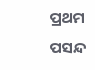ପ୍ରଥମ ପସନ୍ଦ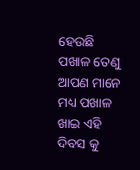ହେଉଛି ପଖାଳ ତେଣୁ ଆପଣ ମାନେ ମଧ୍ୟ ପଖାଳ ଖାଇ ଏହି ଦିବସ କୁ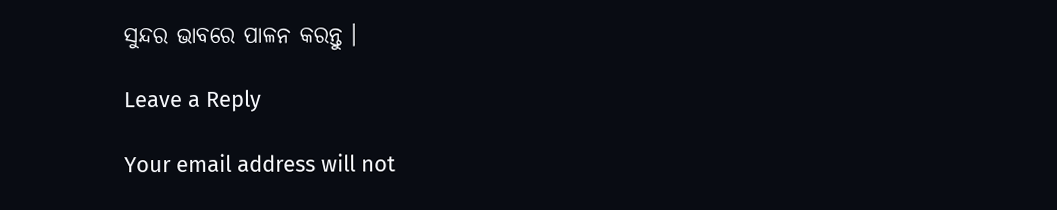ସୁନ୍ଦର ଭାବରେ ପାଳନ କରନ୍ତୁ ।

Leave a Reply

Your email address will not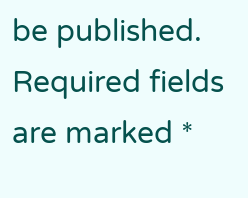be published. Required fields are marked *